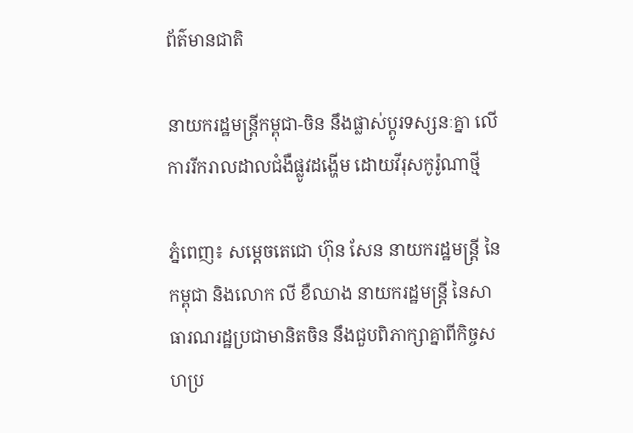ព័ត៌មានជាតិ

នាយករដ្ឋមន្ត្រីកម្ពុជា-ចិន នឹងផ្លាស់ប្តូរទស្សនៈគ្នា លើការរីករាលដាលជំងឺផ្លូវដង្ហើម ដោយវីរុសកូរ៉ូណាថ្មី

ភ្នំពេញ៖ សម្ដេចតេជោ ហ៊ុន សែន នាយករដ្ឋមន្ត្រី នៃកម្ពុជា និងលោក លី ខឺឈាង នាយករដ្ឋមន្រ្តី នៃសាធារណរដ្ឋប្រជាមានិតចិន នឹងជួបពិភាក្សាគ្នាពីកិច្ចសហប្រ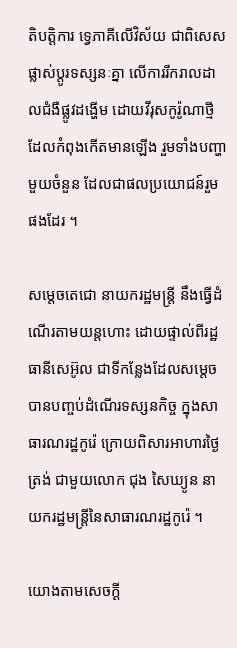តិបត្តិការ ទ្វេភាគីលើវិស័យ ជាពិសេសផ្លាស់ប្តូរទស្សនៈគ្នា លើការរីករាលដាលជំងឺផ្លូវដង្ហើម ដោយវីរុសកូរ៉ូណាថ្មី ដែលកំពុងកើតមានឡើង រួមទាំងបញ្ហាមួយចំនួន ដែលជាផលប្រយោជន៍រួមផងដែរ ។

សម្តេចតេជោ នាយករដ្ឋមន្រ្តី នឹងធ្វើដំណើរតាមយន្តហោះ ដោយផ្ទាល់ពីរដ្ឋធានីសេអ៊ូល ជាទីកន្លែងដែលសម្តេច បានបញ្ចប់ដំណើរទស្សនកិច្ច ក្នុងសាធារណរដ្ឋកូរ៉េ ក្រោយពិសារអាហារថ្ងៃត្រង់ ជាមួយលោក ជុង សៃឃ្យូន នាយករដ្ឋមន្រ្តីនៃសាធារណរដ្ឋកូរ៉េ ។

យោងតាមសេចក្ដី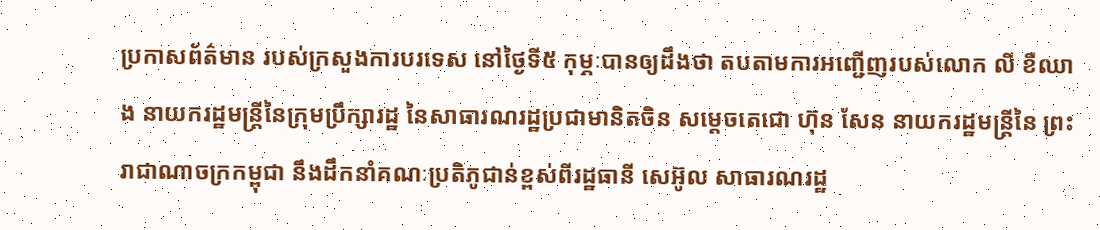ប្រកាសព័ត៌មាន របស់ក្រសួងការបរទេស នៅថ្ងៃទី៥ កុម្ភៈបានឲ្យដឹងថា តបតាមការអញ្ជើញរបស់លោក លី ខឺឈាង នាយករដ្ឋមន្រ្តីនៃក្រុមប្រឹក្សារដ្ឋ នៃសាធារណរដ្ឋប្រជាមានិតចិន សម្តេចតេជោ ហ៊ុន សែន នាយករដ្ឋមន្ត្រីនៃ ព្រះរាជាណាចក្រកម្ពុជា នឹងដឹកនាំគណៈប្រតិភូជាន់ខ្ពស់ពីរដ្ឋធានី សេអ៊ូល សាធារណរដ្ឋ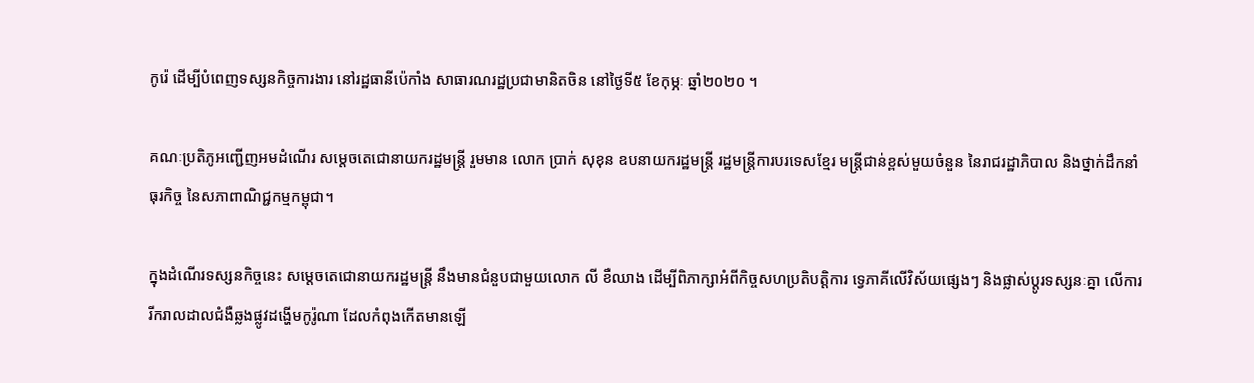កូរ៉េ ដើម្បីបំពេញទស្សនកិច្ចការងារ នៅរដ្ឋធានីប៉េកាំង សាធារណរដ្ឋប្រជាមានិតចិន នៅថ្ងៃទី៥ ខែកុម្ភៈ ឆ្នាំ២០២០ ។

គណៈប្រតិភូអញ្ជើញអមដំណើរ សម្តេចតេជោនាយករដ្ឋមន្រ្តី រួមមាន លោក ប្រាក់ សុខុន ឧបនាយករដ្ឋមន្រ្តី រដ្ឋមន្រ្តីការបរទេសខ្មែរ មន្ត្រីជាន់ខ្ពស់មួយចំនួន នៃរាជរដ្ឋាភិបាល និងថ្នាក់ដឹកនាំធុរកិច្ច នៃសភាពាណិជ្ជកម្មកម្ពុជា។

ក្នុងដំណើរទស្សនកិច្ចនេះ សម្តេចតេជោនាយករដ្ឋមន្រ្តី នឹងមានជំនួបជាមួយលោក លី ខឺឈាង ដើម្បីពិភាក្សាអំពីកិច្ចសហប្រតិបត្តិការ ទ្វេភាគីលើវិស័យផ្សេងៗ និងផ្លាស់ប្តូរទស្សនៈគ្នា លើការរីករាលដាលជំងឺឆ្លងផ្លូវដង្ហើមកូរ៉ូណា ដែលកំពុងកើតមានឡើ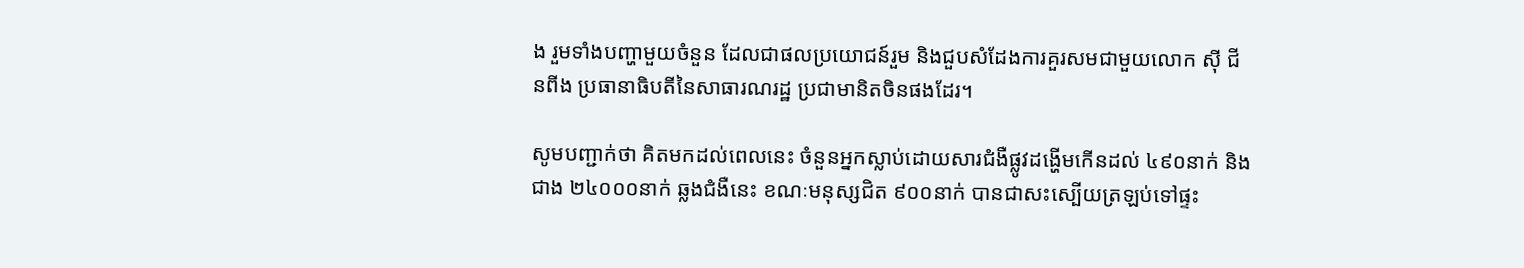ង រួមទាំងបញ្ហាមួយចំនួន ដែលជាផលប្រយោជន៍រួម និងជួបសំដែងការគួរសមជាមួយលោក ស៊ី ជីនពីង ប្រធានាធិបតីនៃសាធារណរដ្ឋ ប្រជាមានិតចិនផងដែរ។

សូមបញ្ជាក់ថា គិតមកដល់ពេលនេះ ចំនួនអ្នកស្លាប់ដោយសារជំងឺផ្លូវដង្ហើមកើនដល់ ៤៩០នាក់ និងជាង ២៤០០០នាក់ ឆ្លងជំងឺនេះ ខណៈមនុស្សជិត ៩០០នាក់ បានជាសះស្បើយត្រឡប់ទៅផ្ទះ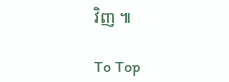វិញ ៕

To Top